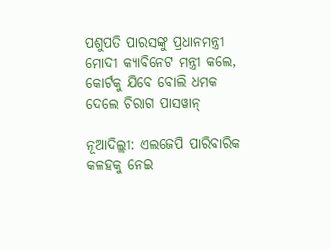ପଶୁପତି ପାରସଙ୍କୁ ପ୍ରଧାନମନ୍ତ୍ରୀ ମୋଦୀ କ୍ୟାବିନେଟ ମନ୍ତ୍ରୀ କଲେ, କୋର୍ଟକୁ ଯିବେ ବୋଲି ଧମକ ଦେଲେ ଚିରାଗ ପାସୱାନ୍

ନୂଆଦିଲ୍ଲୀ: ଏଲଜେପି ପାରିବାରିକ କଳହକୁ ନେଇ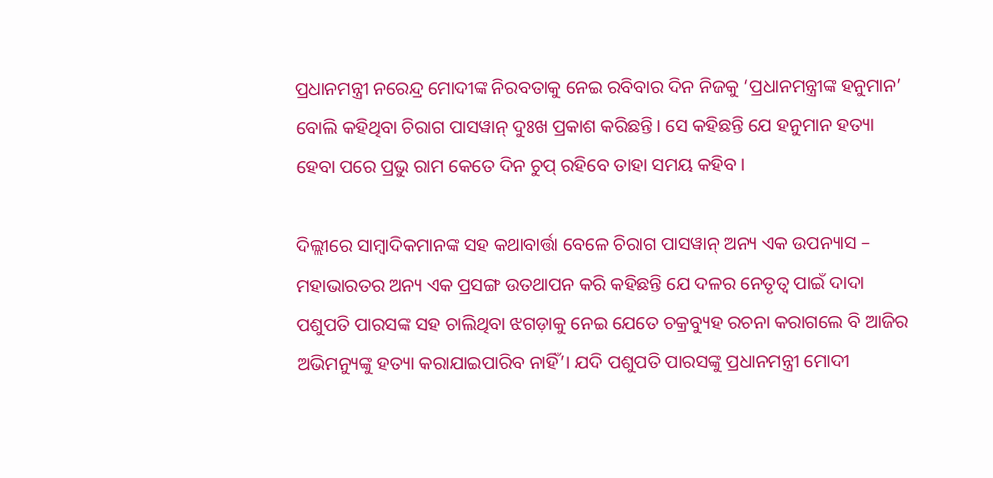ପ୍ରଧାନମନ୍ତ୍ରୀ ନରେନ୍ଦ୍ର ମୋଦୀଙ୍କ ନିରବତାକୁ ନେଇ ରବିବାର ଦିନ ନିଜକୁ ‘ପ୍ରଧାନମନ୍ତ୍ରୀଙ୍କ ହନୁମାନ’ ବୋଲି କହିଥିବା ଚିରାଗ ପାସୱାନ୍ ଦୁଃଖ ପ୍ରକାଶ କରିଛନ୍ତି। ସେ କହିଛନ୍ତି ଯେ ହନୁମାନ ହତ୍ୟା ହେବା ପରେ ପ୍ରଭୁ ରାମ କେତେ ଦିନ ଚୁପ୍ ରହିବେ ତାହା ସମୟ କହିବ।

ଦିଲ୍ଲୀରେ ସାମ୍ବାଦିକମାନଙ୍କ ସହ କଥାବାର୍ତ୍ତା ବେଳେ ଚିରାଗ ପାସୱାନ୍ ଅନ୍ୟ ଏକ ଉପନ୍ୟାସ – ମହାଭାରତର ଅନ୍ୟ ଏକ ପ୍ରସଙ୍ଗ ଉତଥାପନ କରି କହିଛନ୍ତି ଯେ ଦଳର ନେତୃତ୍ୱ ପାଇଁ ଦାଦା ପଶୁପତି ପାରସଙ୍କ ସହ ଚାଲିଥିବା ଝଗଡ଼ାକୁ ନେଇ ଯେତେ ଚକ୍ରବ୍ୟୁହ ରଚନା କରାଗଲେ ବି ଆଜିର ଅଭିମନ୍ୟୁଙ୍କୁ ହତ୍ୟା କରାଯାଇପାରିବ ନାହିଁ’। ଯଦି ପଶୁପତି ପାରସଙ୍କୁ ପ୍ରଧାନମନ୍ତ୍ରୀ ମୋଦୀ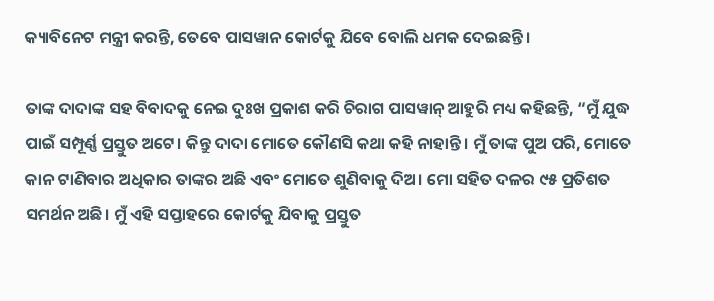କ୍ୟାବିନେଟ ମନ୍ତ୍ରୀ କରନ୍ତି, ତେବେ ପାସୱାନ କୋର୍ଟକୁ ଯିବେ ବୋଲି ଧମକ ଦେଇଛନ୍ତି।

ତାଙ୍କ ଦାଦାଙ୍କ ସହ ବିବାଦକୁ ନେଇ ଦୁଃଖ ପ୍ରକାଶ କରି ଚିରାଗ ପାସୱାନ୍ ଆହୁରି ମଧ୍ୟ କହିଛନ୍ତି, “ମୁଁ ଯୁଦ୍ଧ ପାଇଁ ସମ୍ପୂର୍ଣ୍ଣ ପ୍ରସ୍ତୁତ ଅଟେ। କିନ୍ତୁ ଦାଦା ମୋତେ କୌଣସି କଥା କହି ନାହାନ୍ତି। ମୁଁ ତାଙ୍କ ପୁଅ ପରି, ମୋତେ କାନ ଟାଣିବାର ଅଧିକାର ତାଙ୍କର ଅଛି ଏବଂ ମୋତେ ଶୁଣିବାକୁ ଦିଅ। ମୋ ସହିତ ଦଳର ୯୫ ପ୍ରତିଶତ ସମର୍ଥନ ଅଛି। ମୁଁ ଏହି ସପ୍ତାହରେ କୋର୍ଟକୁ ଯିବାକୁ ପ୍ରସ୍ତୁତ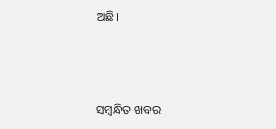ଅଛି।



ସମ୍ବନ୍ଧିତ ଖବର